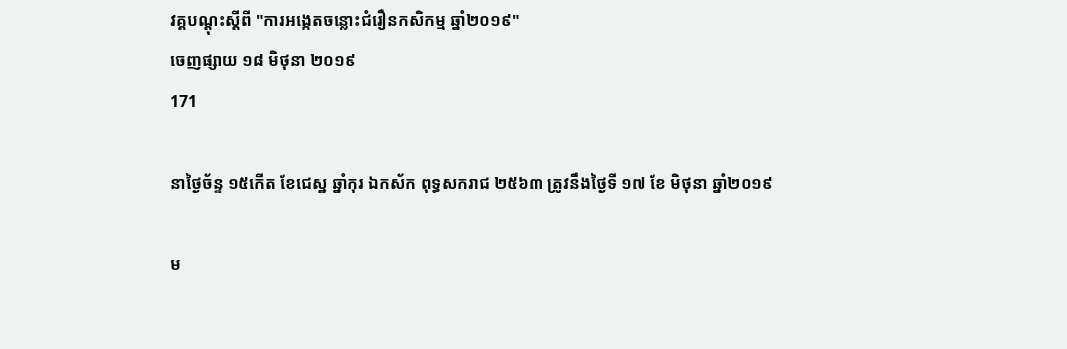វគ្គបណ្តុះស្តីពី "ការអង្កេតចន្លោះជំរឿនកសិកម្ម ឆ្នាំ២០១៩"
ចេញផ្សាយ ១៨ មិថុនា ២០១៩
171

នាថ្ងៃច័ន្ទ ១៥កើត ខែជេស្ឋ ឆ្នាំកុរ ឯកស័ក ពុទ្ធសករាជ ២៥៦៣ ត្រូវនឹងថ្ងៃទី ១៧ ខែ មិថុនា ឆ្នាំ២០១៩

ម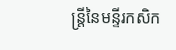ន្ត្រីនៃមន្ទីរកសិក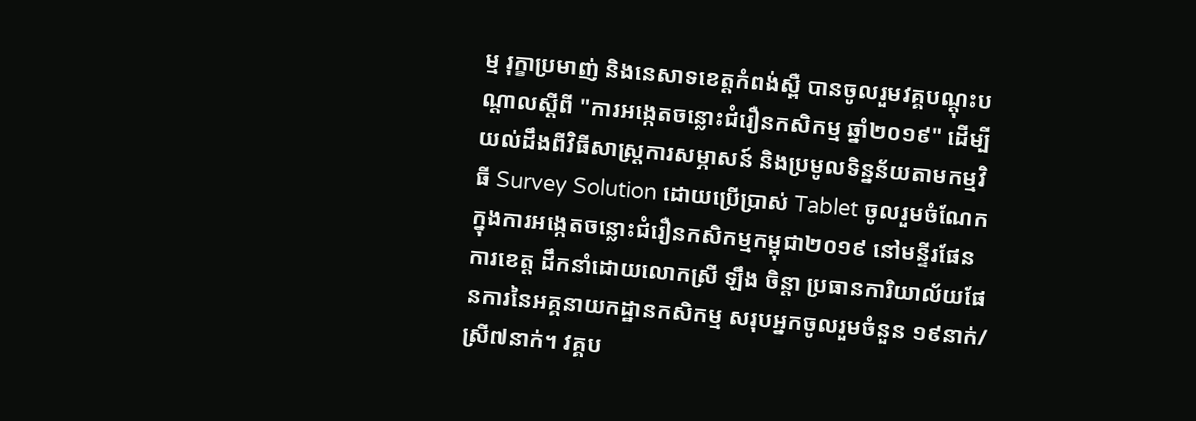ម្ម រុក្ខាប្រមាញ់ និងនេសាទខេត្តកំពង់ស្ពឺ បានចូលរួមវគ្គបណ្តុះបណ្តាលស្តីពី "ការអង្កេតចន្លោះជំរឿនកសិកម្ម ឆ្នាំ២០១៩" ដើម្បីយល់ដឹងពីវិធីសាស្រ្តការសម្ភាសន៍ និងប្រមូលទិន្នន័យតាមកម្មវិធី Survey Solution ដោយប្រើប្រាស់ Tablet ចូលរួមចំណែកក្នុងការអង្កេតចន្លោះជំរឿនកសិកម្មកម្ពុជា២០១៩ នៅមន្ទីរផែនការខេត្ត ដឹកនាំដោយលោកស្រី ឡឹង ចិន្តា ប្រធានការិយាល័យផែនការនៃអគ្គនាយកដ្ឋានកសិកម្ម សរុបអ្នកចូលរួមចំនួន ១៩នាក់/ស្រី៧នាក់។ វគ្គប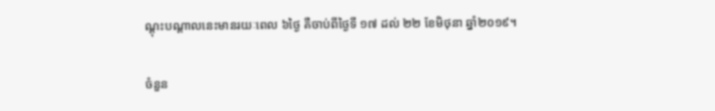ណ្តុះបណ្តាលនេះមានរយៈពេល ៦ថ្ងៃ គឺចាប់ពីថ្ងៃទី ១៧ ដល់ ២២ ខែមិថុនា ឆ្នាំ២០១៩។

ចំនួន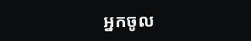អ្នកចូល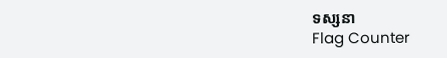ទស្សនា
Flag Counter